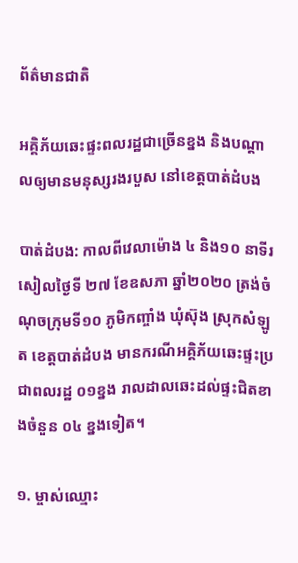ព័ត៌មានជាតិ

អគ្គិភ័យឆេះផ្ទះពលរដ្ឋជាច្រើនខ្នង និងបណ្ដាលឲ្យមានមនុស្សរងរបួស នៅខេត្តបាត់ដំបង

បាត់ដំបង: កាលពីវេលាម៉ោង ៤ និង១០ នាទីរសៀលថ្ងៃទី ២៧ ខែឧសភា ឆ្នាំ២០២០ ត្រង់ចំណុចក្រុមទី១០ ភូមិកញ្ចាំង ឃុំស៊ុង ស្រុកសំឡូត ខេត្តបាត់ដំបង មានករណីអគ្គិភ័យឆេះផ្ទះប្រជាពលរដ្ឋ ០១ខ្នង រាលដាលឆេះដល់ផ្ទះជិតខាងចំនួន ០៤ ខ្នងទៀត។

១. ម្ចាស់ឈ្មោះ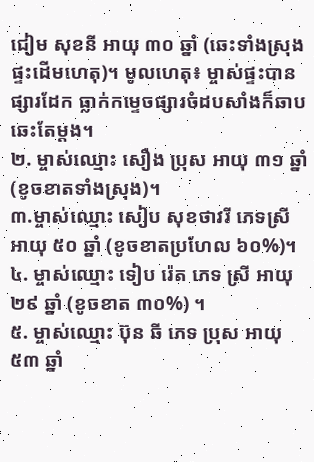ជៀម សុខនី អាយុ ៣០ ឆ្នាំ (ឆេះទាំងស្រុង ផ្ទះដើមហេតុ)។ មូលហេតុ៖ ម្ចាស់ផ្ទះបានផ្សារដែក ធ្លាក់កម្ទេចផ្សារចំដបសាំងក៏ឆាបឆេះតែម្ដង។
២. ម្ចាស់ឈ្មោះ សឿង ប្រុស អាយុ ៣១ ឆ្នាំ (ខូចខាតទាំងស្រុង)។
៣.ម្ចាស់ឈ្មោះ សៀប សុខថាវរី ភេទស្រី អាយុ ៥០ ឆ្នាំ (ខូចខាតប្រហែល ៦០%)។
៤. ម្ចាស់ឈ្មោះ ទៀប រ៉េត ភេទ ស្រី អាយុ ២៩ ឆ្នាំ (ខូចខាត ៣០%) ។
៥. ម្ចាស់ឈ្មោះ ប៊ុន ឆី ភេទ ប្រុស អាយុ ៥៣ ឆ្នាំ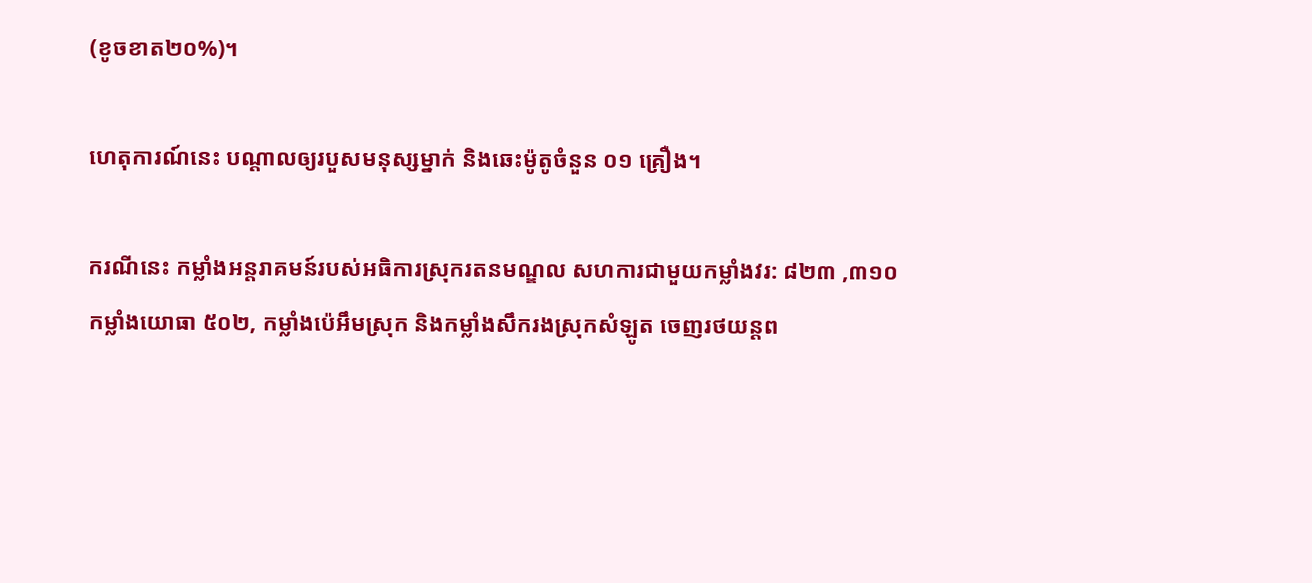(ខូចខាត២០%)។

ហេតុការណ៍នេះ បណ្ដាលឲ្យរបួសមនុស្សម្នាក់ និងឆេះម៉ូតូចំនួន ០១ គ្រឿង។

ករណីនេះ កម្លាំងអន្តរាគមន៍របស់អធិការស្រុករតនមណ្ឌល សហការជាមួយកម្លាំងវរ: ៨២៣ ,៣១០ កម្លាំងយោធា ៥០២, កម្លាំងប៉េអឹមស្រុក និងកម្លាំងសឹករងស្រុកសំឡូត ចេញរថយន្តព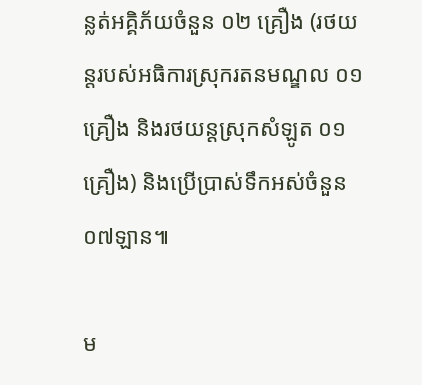ន្លត់អគ្គិភ័យចំនួន ០២ គ្រឿង (រថយន្តរបស់អធិការស្រុករតនមណ្ឌល ០១ គ្រឿង និងរថយន្តស្រុកសំឡូត ០១ គ្រឿង) និងប្រើប្រាស់ទឹកអស់ចំនួន ០៧ឡាន៕

ម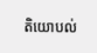តិយោបល់